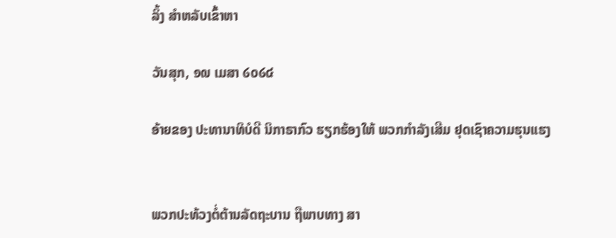ລິ້ງ ສຳຫລັບເຂົ້າຫາ

ວັນສຸກ, ໑໙ ເມສາ ໒໐໒໔

ອ້າຍຂອງ ປະທານາທິບໍດີ ນິກາຣາກົວ ຮຽກຮ້ອງໃຫ້ ພວກກຳລັງເສີມ ຢຸດເຊົາຄວາມຮຸນແຮງ


ພວກປະທ້ວງຕໍ່ຕ້ານລັດຖະບານ ຖືພາບທາງ ສາ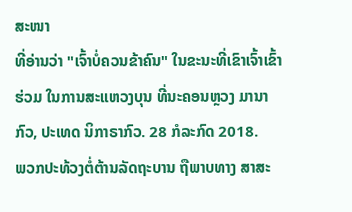ສະໜາ
ທີ່ອ່ານວ່າ "ເຈົ້າບໍ່ຄວນຂ້າຄົນ" ໃນຂະນະທີ່ເຂົາເຈົ້າເຂົ້າ
ຮ່ວມ ໃນການສະແຫວງບຸນ ທີ່ນະຄອນຫຼວງ ມານາກົວ, ປະເທດ ນິກາຣາກົວ. 28 ກໍລະກົດ 2018.
ພວກປະທ້ວງຕໍ່ຕ້ານລັດຖະບານ ຖືພາບທາງ ສາສະ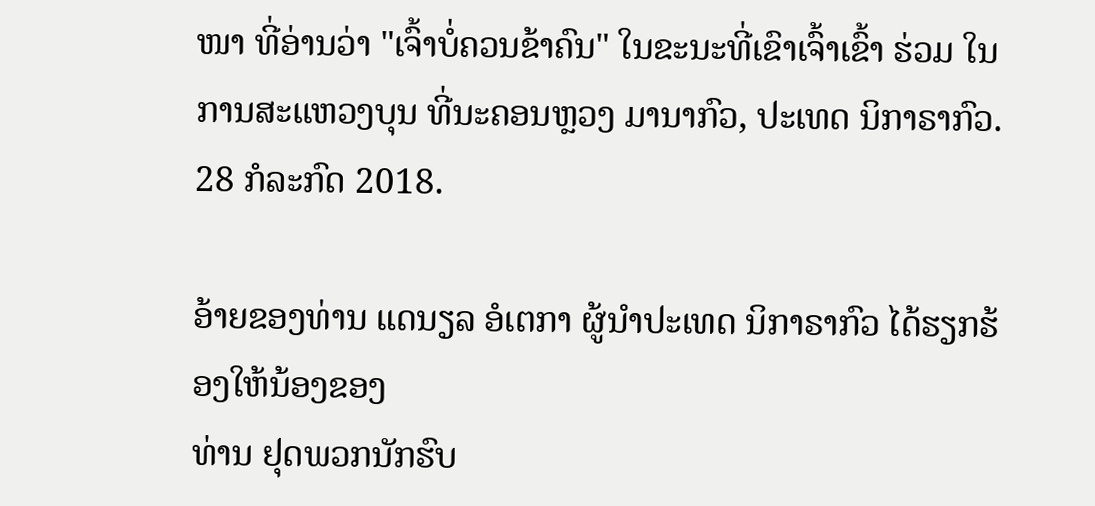ໜາ ທີ່ອ່ານວ່າ "ເຈົ້າບໍ່ຄວນຂ້າຄົນ" ໃນຂະນະທີ່ເຂົາເຈົ້າເຂົ້າ ຮ່ວມ ໃນການສະແຫວງບຸນ ທີ່ນະຄອນຫຼວງ ມານາກົວ, ປະເທດ ນິກາຣາກົວ. 28 ກໍລະກົດ 2018.

ອ້າຍຂອງທ່ານ ແດນຽລ ອໍເຕກາ ຜູ້ນຳປະເທດ ນິກາຣາກົວ ໄດ້ຮຽກຮ້ອງໃຫ້ນ້ອງຂອງ
ທ່ານ ຢຸດພວກນັກຮົບ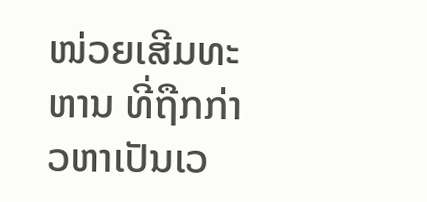ໜ່ວຍເສີມທະຫານ ທີ່ຖືກກ່າວຫາເປັນເວ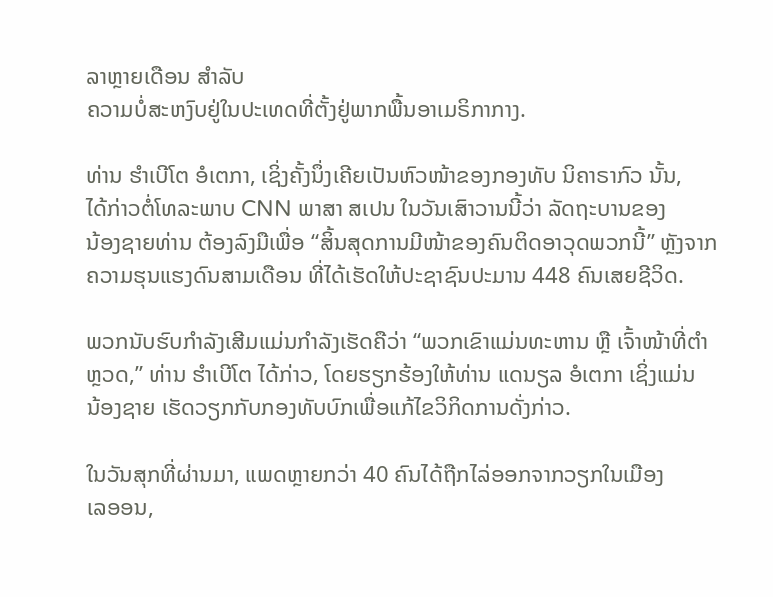ລາຫຼາຍເດືອນ ສຳລັບ
ຄວາມບໍ່ສະຫງົບຢູ່ໃນປະເທດທີ່ຕັ້ງຢູ່ພາກພື້ນອາເມຣິກາກາງ.

ທ່ານ ຮຳເບີໂຕ ອໍເຕກາ, ເຊິ່ງຄັ້ງນຶ່ງເຄີຍເປັນຫົວໜ້າຂອງກອງທັບ ນິຄາຣາກົວ ນັ້ນ,
ໄດ້ກ່າວຕໍ່ໂທລະພາບ CNN ພາສາ ສເປນ ໃນວັນເສົາວານນີ້ວ່າ ລັດຖະບານຂອງ
ນ້ອງຊາຍທ່ານ ຕ້ອງລົງມືເພື່ອ “ສິ້ນສຸດການມີໜ້າຂອງຄົນຕິດອາວຸດພວກນີ້” ຫຼັງຈາກ
ຄວາມຮຸນແຮງດົນສາມເດືອນ ທີ່ໄດ້ເຮັດໃຫ້ປະຊາຊົນປະມານ 448 ຄົນເສຍຊີວິດ.

ພວກນັບຮົບກຳລັງເສີມແມ່ນກຳລັງເຮັດຄືວ່າ “ພວກເຂົາແມ່ນທະຫານ ຫຼື ເຈົ້າໜ້າທີ່ຕຳ
ຫຼວດ,” ທ່ານ ຮຳເບີໂຕ ໄດ້ກ່າວ, ໂດຍຮຽກຮ້ອງໃຫ້ທ່ານ ແດນຽລ ອໍເຕກາ ເຊິ່ງແມ່ນ
ນ້ອງຊາຍ ເຮັດວຽກກັບກອງທັບບົກເພື່ອແກ້ໄຂວິກິດການດັ່ງກ່າວ.

ໃນວັນສຸກທີ່ຜ່ານມາ, ແພດຫຼາຍກວ່າ 40 ຄົນໄດ້ຖືກໄລ່ອອກຈາກວຽກໃນເມືອງ
ເລອອນ,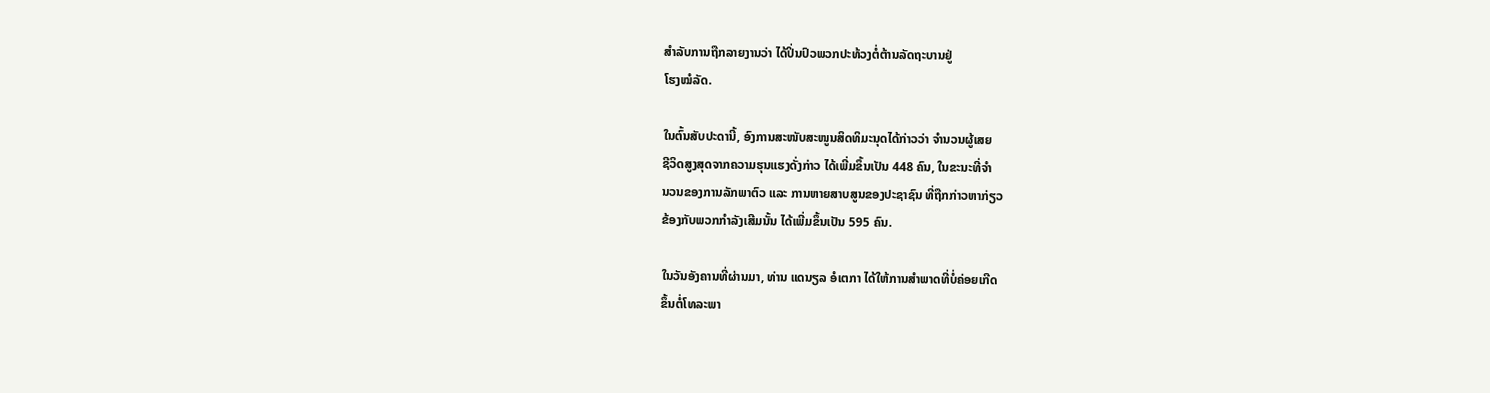ສຳລັບການຖືກລາຍງານວ່າ ໄດ້ປິ່ນປົວພວກປະທ້ວງຕໍ່ຕ້ານລັດຖະບານຢູ່
ໂຮງໝໍລັດ.

ໃນຕົ້ນສັບປະດານີ້, ອົງການສະໜັບສະໜູນສິດທິມະນຸດໄດ້ກ່າວວ່າ ຈຳນວນຜູ້ເສຍ
ຊີວິດສູງສຸດຈາກຄວາມຮຸນແຮງດັ່ງກ່າວ ໄດ້ເພີ່ມຂຶ້ນເປັນ 448 ຄົນ, ໃນຂະນະທີ່ຈຳ
ນວນຂອງການລັກພາຕົວ ແລະ ການຫາຍສາບສູນຂອງປະຊາຊົນ ທີ່ຖືກກ່າວຫາກ່ຽວ
ຂ້ອງກັບພວກກຳລັງເສີມນັ້ນ ໄດ້ເພີ່ມຂຶ້ນເປັນ 595 ຄົນ.

ໃນວັນອັງຄານທີ່ຜ່ານມາ, ທ່ານ ແດນຽລ ອໍເຕກາ ໄດ້ໃຫ້ການສຳພາດທີ່ບໍ່ຄ່ອຍເກີດ
ຂຶ້ນຕໍ່ໂທລະພາ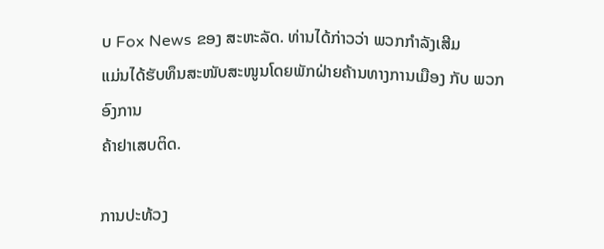ບ Fox News ຂອງ ສະຫະລັດ. ທ່ານໄດ້ກ່າວວ່າ ພວກກຳລັງເສີມ
ແມ່ນໄດ້ຮັບທຶນສະໜັບສະໜູນໂດຍພັກຝ່າຍຄ້ານທາງການເມືອງ ກັບ ພວກອົງການ
ຄ້າຢາເສບຕິດ.

ການປະທ້ວງ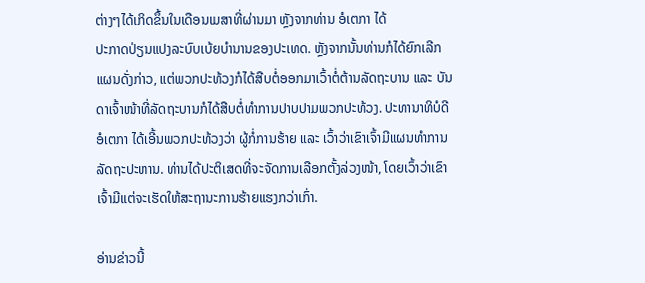ຕ່າງໆໄດ້ເກິດຂຶ້ນໃນເດືອນເມສາທີ່ຜ່ານມາ ຫຼັງຈາກທ່ານ ອໍເຕກາ ໄດ້
ປະກາດປ່ຽນແປງລະບົບເບ້ຍບຳນານຂອງປະເທດ. ຫຼັງຈາກນັ້ນທ່ານກໍໄດ້ຍົກເລີກ
ແຜນດັ່ງກ່າວ, ແຕ່ພວກປະທ້ວງກໍໄດ້ສືບຕໍ່ອອກມາເວົ້າຕໍ່ຕ້ານລັດຖະບານ ແລະ ບັນ
ດາເຈົ້າໜ້າທີ່ລັດຖະບານກໍໄດ້ສືບຕໍ່ທຳການປາບປາມພວກປະທ້ວງ. ປະທານາທິບໍດີ
ອໍເຕກາ ໄດ້ເອີ້ນພວກປະທ້ວງວ່າ ຜູ້ກໍ່ການຮ້າຍ ແລະ ເວົ້າວ່າເຂົາເຈົ້າມີແຜນທຳການ
ລັດຖະປະຫານ. ທ່ານໄດ້ປະຕິເສດທີ່ຈະຈັດການເລືອກຕັ້ງລ່ວງໜ້າ, ໂດຍເວົ້າວ່າເຂົາ
ເຈົ້າມີແຕ່ຈະເຮັດໃຫ້ສະຖານະການຮ້າຍແຮງກວ່າເກົ່າ.

ອ່ານຂ່າວນີ້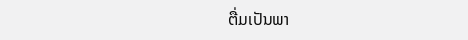ຕື່ມເປັນພາ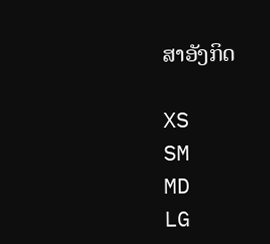ສາອັງກິດ

XS
SM
MD
LG